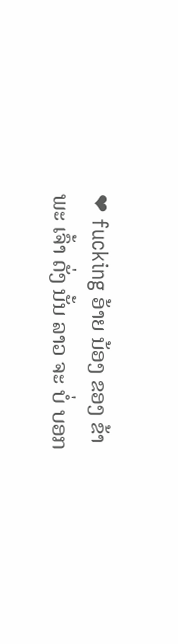❤ fucking ອ້າຍ ນ້ອງ ຂອງ ຂ້າ ພະ ເຈົ້າ ດັ່ງ ນັ້ນ ລາວ ຈະ ບໍ່ ບອກ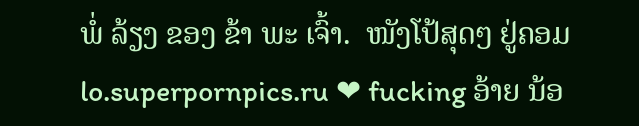ພໍ່ ລ້ຽງ ຂອງ ຂ້າ ພະ ເຈົ້າ.  ໜັງໂປ້ສຸດໆ ຢູ່ຄອມ lo.superpornpics.ru ❤ fucking ອ້າຍ ນ້ອ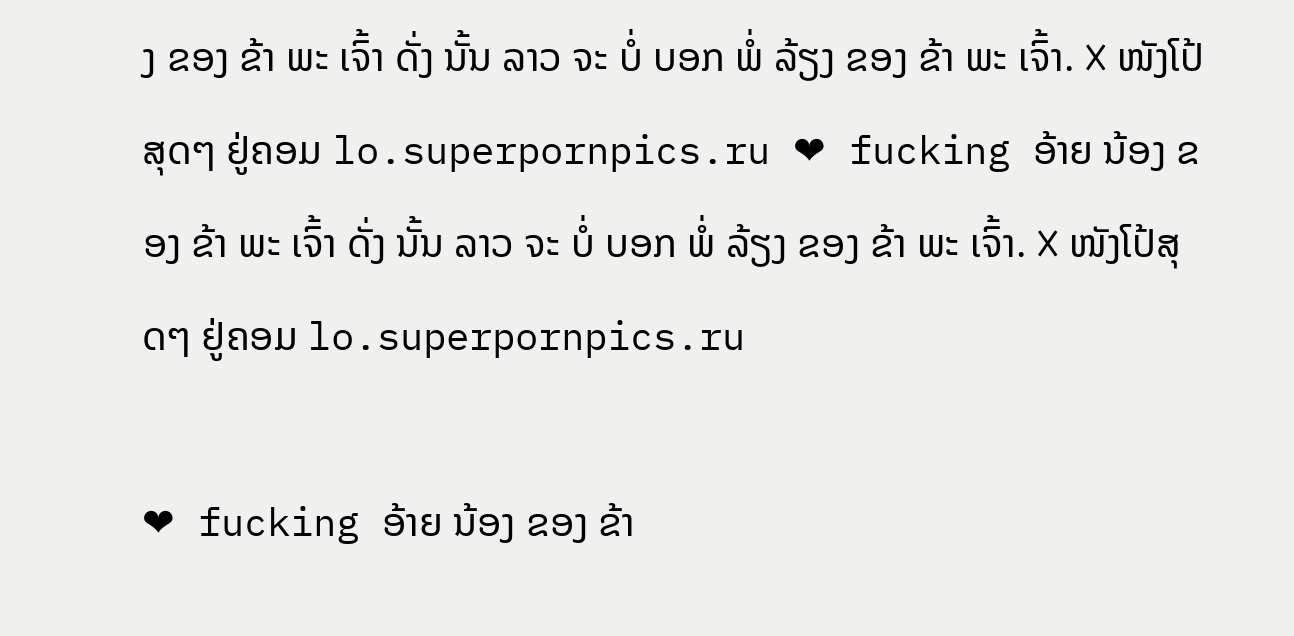ງ ຂອງ ຂ້າ ພະ ເຈົ້າ ດັ່ງ ນັ້ນ ລາວ ຈະ ບໍ່ ບອກ ພໍ່ ລ້ຽງ ຂອງ ຂ້າ ພະ ເຈົ້າ. ❌ ໜັງໂປ້ສຸດໆ ຢູ່ຄອມ lo.superpornpics.ru ❤ fucking ອ້າຍ ນ້ອງ ຂອງ ຂ້າ ພະ ເຈົ້າ ດັ່ງ ນັ້ນ ລາວ ຈະ ບໍ່ ບອກ ພໍ່ ລ້ຽງ ຂອງ ຂ້າ ພະ ເຈົ້າ. ❌ ໜັງໂປ້ສຸດໆ ຢູ່ຄອມ lo.superpornpics.ru

❤ fucking ອ້າຍ ນ້ອງ ຂອງ ຂ້າ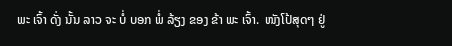ພະ ເຈົ້າ ດັ່ງ ນັ້ນ ລາວ ຈະ ບໍ່ ບອກ ພໍ່ ລ້ຽງ ຂອງ ຂ້າ ພະ ເຈົ້າ.  ໜັງໂປ້ສຸດໆ ຢູ່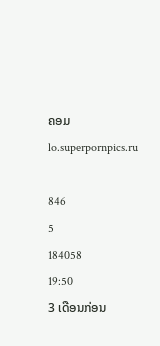ຄອມ lo.superpornpics.ru

846
5
184058
19:50
3 ເດືອນກ່ອນ